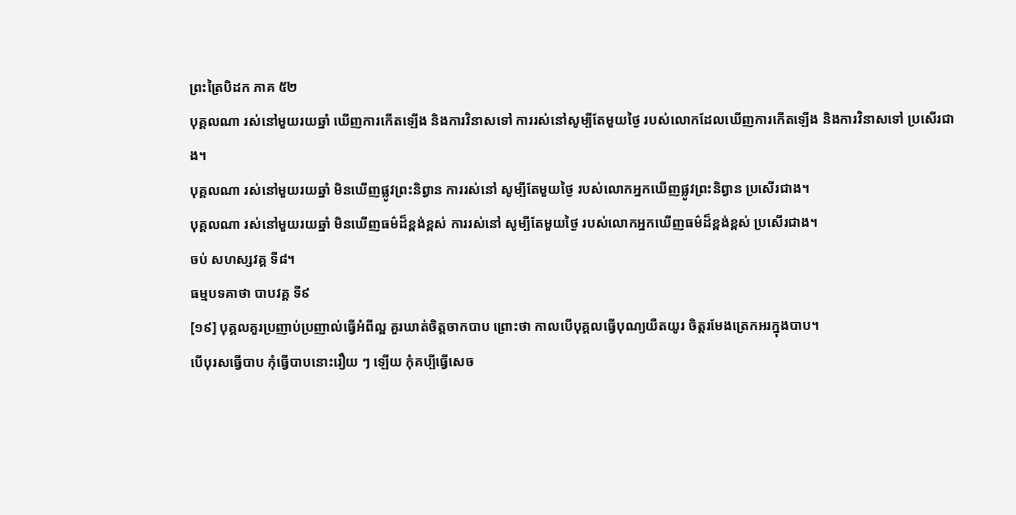ព្រះត្រៃបិដក ភាគ ៥២
បុគ្គលណា រស់នៅមួយរយឆ្នាំ ឃើញការកើតឡើង និងការវិនាសទៅ ការរស់នៅសូម្បីតែមួយថ្ងៃ របស់លោកដែលឃើញការកើតឡើង និងការវិនាសទៅ ប្រសើរជាង។
បុគ្គលណា រស់នៅមួយរយឆ្នាំ មិនឃើញផ្លូវព្រះនិព្វាន ការរស់នៅ សូម្បីតែមួយថ្ងៃ របស់លោកអ្នកឃើញផ្លូវព្រះនិព្វាន ប្រសើរជាង។
បុគ្គលណា រស់នៅមួយរយឆ្នាំ មិនឃើញធម៌ដ៏ខ្ពង់ខ្ពស់ ការរស់នៅ សូម្បីតែមួយថ្ងៃ របស់លោកអ្នកឃើញធម៌ដ៏ខ្ពង់ខ្ពស់ ប្រសើរជាង។
ចប់ សហស្សវគ្គ ទី៨។
ធម្មបទគាថា បាបវគ្គ ទី៩
[១៩] បុគ្គលគួរប្រញាប់ប្រញាល់ធ្វើអំពីល្អ គួរឃាត់ចិត្តចាកបាប ព្រោះថា កាលបើបុគ្គលធ្វើបុណ្យយឺតយូរ ចិត្តរមែងត្រេកអរក្នុងបាប។
បើបុរសធ្វើបាប កុំធ្វើបាបនោះរឿយ ៗ ឡើយ កុំគប្បីធ្វើសេច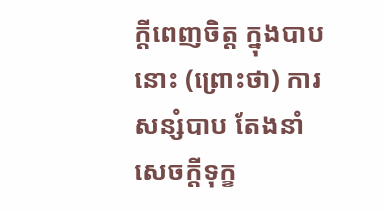ក្តីពេញចិត្ត ក្នុងបាបនោះ (ព្រោះថា) ការសន្សំបាប តែងនាំសេចក្តីទុក្ខ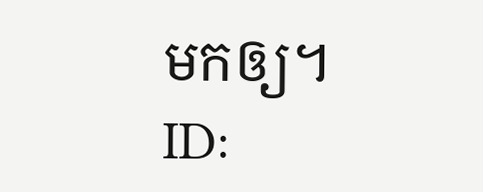មកឲ្យ។
ID: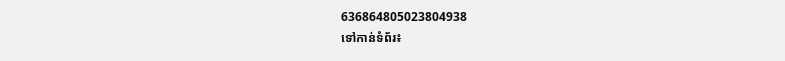636864805023804938
ទៅកាន់ទំព័រ៖